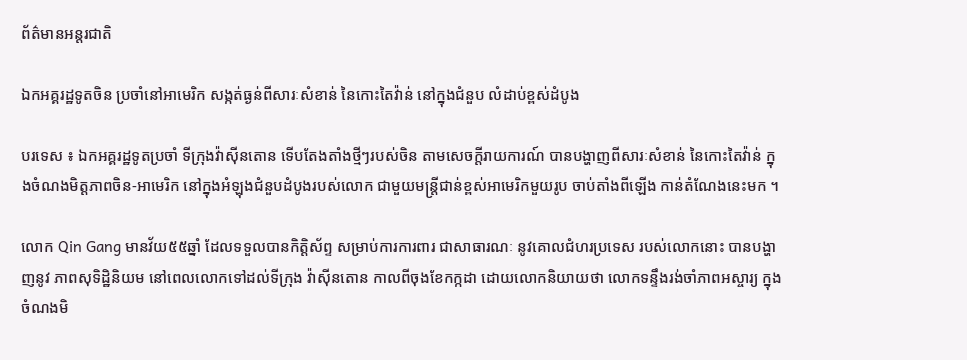ព័ត៌មានអន្តរជាតិ

ឯកអគ្គរដ្ឋទូតចិន ប្រចាំនៅអាមេរិក សង្កត់ធ្ងន់ពីសារៈសំខាន់ នៃកោះតៃវ៉ាន់ នៅក្នុងជំនួប លំដាប់ខ្ពស់ដំបូង

បរទេស ៖ ឯកអគ្គរដ្ឋទូតប្រចាំ ទីក្រុងវ៉ាស៊ីនតោន ទើបតែងតាំងថ្មីៗរបស់ចិន តាមសេចក្តីរាយការណ៍ បានបង្ហាញពីសារៈសំខាន់ នៃកោះតៃវ៉ាន់ ក្នុងចំណងមិត្តភាពចិន-អាមេរិក នៅក្នុងអំឡុងជំនួបដំបូងរបស់លោក ជាមួយមន្ត្រីជាន់ខ្ពស់អាមេរិកមួយរូប ចាប់តាំងពីឡើង កាន់តំណែងនេះមក ។

លោក Qin Gang មានវ័យ៥៥ឆ្នាំ ដែលទទួលបានកិត្តិស័ព្ទ សម្រាប់ការការពារ ជាសាធារណៈ នូវគោលជំហរប្រទេស របស់លោកនោះ បានបង្ហាញនូវ ភាពសុទិដ្ឋិនិយម នៅពេលលោកទៅដល់ទីក្រុង វ៉ាស៊ីនតោន កាលពីចុងខែកក្កដា ដោយលោកនិយាយថា លោកទន្ទឹងរង់ចាំភាពអស្ចារ្យ ក្នុងចំណងមិ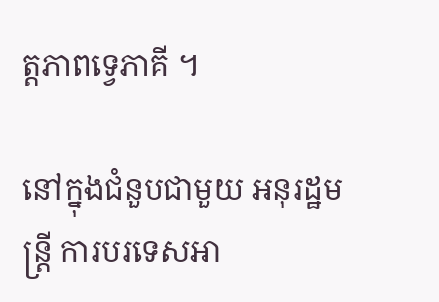ត្តភាពទ្វេភាគី ។

នៅក្នុងជំនួបជាមួយ អនុរដ្ឋមន្ត្រី ការបរទេសអា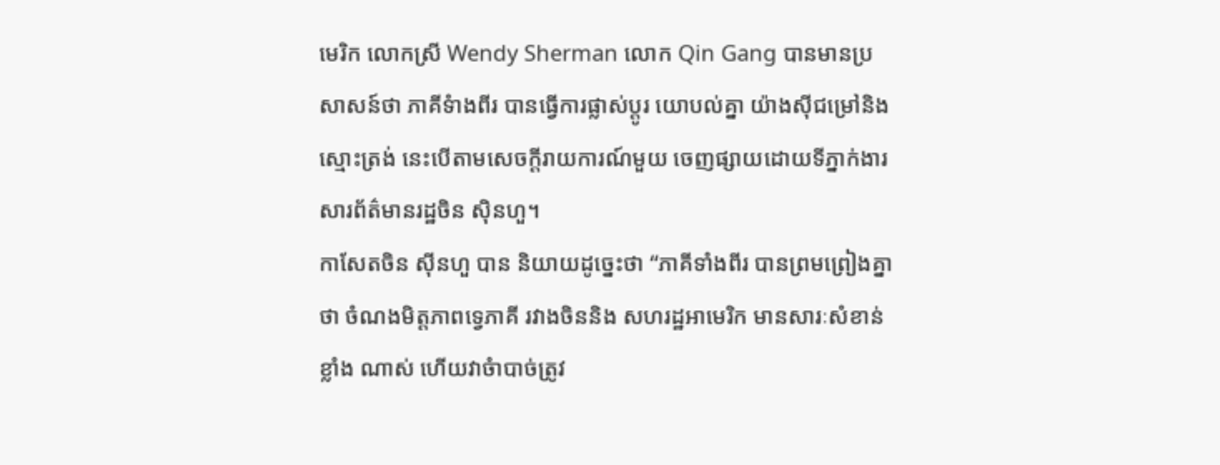មេរិក លោកស្រី Wendy Sherman លោក Qin Gang បានមានប្រសាសន៍ថា ភាគីទំាងពីរ បានធ្វើការផ្លាស់ប្តូរ យោបល់គ្នា យ៉ាងស៊ីជម្រៅនិងស្មោះត្រង់ នេះបើតាមសេចក្តីរាយការណ៍មួយ ចេញផ្សាយដោយទីភ្នាក់ងារ សារព័ត៌មានរដ្ឋចិន ស៊ិនហួ។
កាសែតចិន ស៊ីនហួ បាន និយាយដូច្នេះថា “ភាគីទាំងពីរ បានព្រមព្រៀងគ្នាថា ចំណងមិត្តភាពទ្វេភាគី រវាងចិននិង សហរដ្ឋអាមេរិក មានសារៈសំខាន់ខ្លាំង ណាស់ ហើយវាចំាបាច់ត្រូវ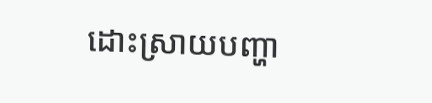ដោះស្រាយបញ្ហា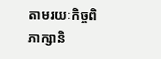តាមរយៈកិច្ចពិភាក្សានិ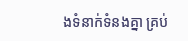ងទំនាក់ទំនងគ្នា គ្រប់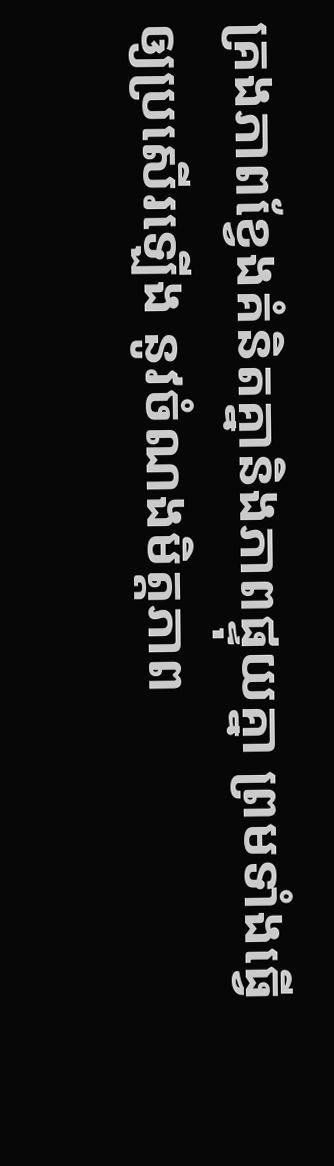គ្រងភាពខ្វែងគំនិតគ្នានិងភាពផ្ទុយគ្នា ព្រមទាំងធ្វើឲ្យប្រសើរឡើង នូវចំណងមិត្តភាព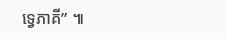ទ្វេភាគី” ៕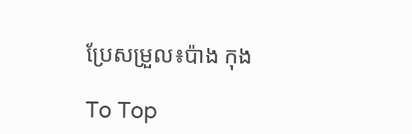ប្រែសម្រួល៖ប៉ាង កុង

To Top